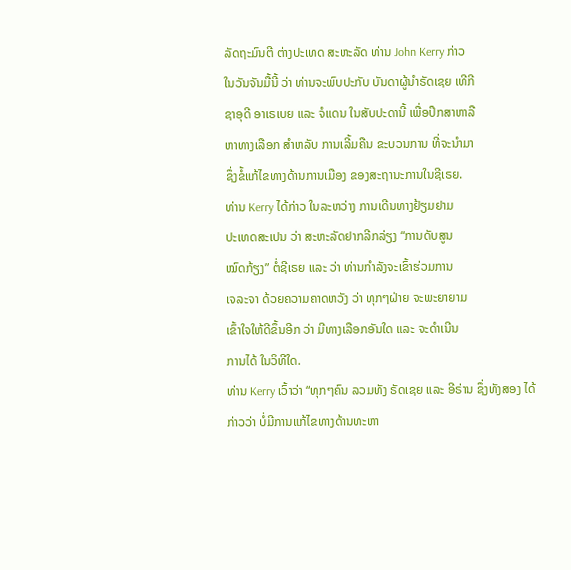ລັດຖະມົນຕີ ຕ່າງປະເທດ ສະຫະລັດ ທ່ານ John Kerry ກ່າວ
ໃນວັນຈັນມື້ນີ້ ວ່າ ທ່ານຈະພົບປະກັບ ບັນດາຜູ້ນຳຣັດເຊຍ ເທີກີ
ຊາອຸດີ ອາເຣເບຍ ແລະ ຈໍແດນ ໃນສັບປະດານີ້ ເພື່ອປຶກສາຫາລື
ຫາທາງເລືອກ ສຳຫລັບ ການເລີ້ມຄືນ ຂະບວນການ ທີ່ຈະນຳມາ
ຊຶ່ງຂໍ້ແກ້ໄຂທາງດ້ານການເມືອງ ຂອງສະຖານະການໃນຊີເຣຍ.
ທ່ານ Kerry ໄດ້ກ່າວ ໃນລະຫວ່າງ ການເດີນທາງຢ້ຽມຢາມ
ປະເທດສະເປນ ວ່າ ສະຫະລັດຢາກລີກລ່ຽງ “ການດັບສູນ
ໝົດກ້ຽງ” ຕໍ່ຊີເຣຍ ແລະ ວ່າ ທ່ານກຳລັງຈະເຂົ້າຮ່ວມການ
ເຈລະຈາ ດ້ວຍຄວາມຄາດຫວັງ ວ່າ ທຸກໆຝ່າຍ ຈະພະຍາຍາມ
ເຂົ້າໃຈໃຫ້ດີຂຶ້ນອີກ ວ່າ ມີທາງເລືອກອັນໃດ ແລະ ຈະດຳເນີນ
ການໄດ້ ໃນວິທີໃດ.
ທ່ານ Kerry ເວົ້າວ່າ “ທຸກໆຄົນ ລວມທັງ ຣັດເຊຍ ແລະ ອີຣ່ານ ຊຶ່ງທັງສອງ ໄດ້
ກ່າວວ່າ ບໍ່ມີການແກ້ໄຂທາງດ້ານທະຫາ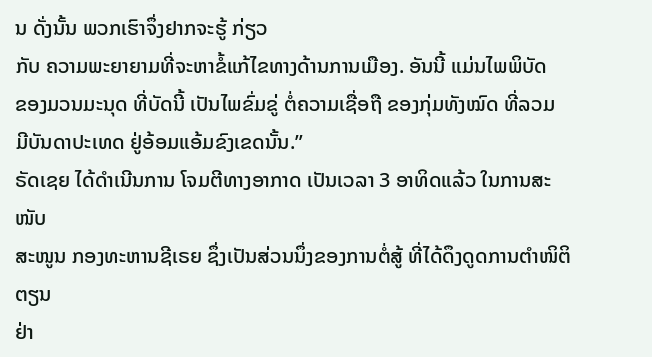ນ ດັ່ງນັ້ນ ພວກເຮົາຈຶ່ງຢາກຈະຮູ້ ກ່ຽວ
ກັບ ຄວາມພະຍາຍາມທີ່ຈະຫາຂໍ້ແກ້ໄຂທາງດ້ານການເມືອງ. ອັນນີ້ ແມ່ນໄພພິບັດ
ຂອງມວນມະນຸດ ທີ່ບັດນີ້ ເປັນໄພຂົ່ມຂູ່ ຕໍ່ຄວາມເຊື່ອຖື ຂອງກຸ່ມທັງໝົດ ທີ່ລວມ
ມີບັນດາປະເທດ ຢູ່ອ້ອມແອ້ມຂົງເຂດນັ້ນ.”
ຣັດເຊຍ ໄດ້ດຳເນີນການ ໂຈມຕີທາງອາກາດ ເປັນເວລາ 3 ອາທິດແລ້ວ ໃນການສະໜັບ
ສະໜູນ ກອງທະຫານຊີເຣຍ ຊຶ່ງເປັນສ່ວນນຶ່ງຂອງການຕໍ່ສູ້ ທີ່ໄດ້ດຶງດູດການຕຳໜິຕິຕຽນ
ຢ່າ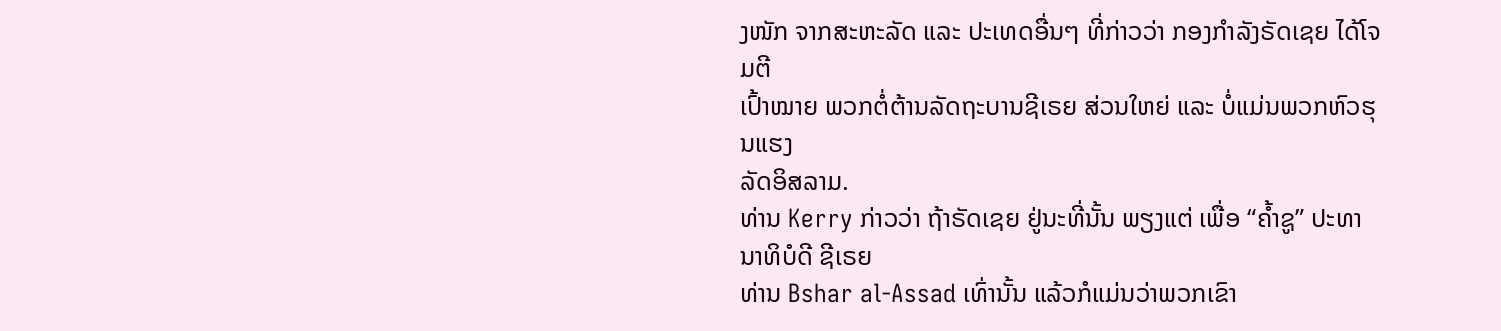ງໜັກ ຈາກສະຫະລັດ ແລະ ປະເທດອື່ນໆ ທີ່ກ່າວວ່າ ກອງກຳລັງຣັດເຊຍ ໄດ້ໂຈມຕີ
ເປົ້າໝາຍ ພວກຕໍ່ຕ້ານລັດຖະບານຊີເຣຍ ສ່ວນໃຫຍ່ ແລະ ບໍ່ແມ່ນພວກຫົວຮຸນແຮງ
ລັດອິສລາມ.
ທ່ານ Kerry ກ່າວວ່າ ຖ້າຣັດເຊຍ ຢູ່ນະທີ່ນັ້ນ ພຽງແຕ່ ເພື່ອ “ຄ້ຳຊູ” ປະທານາທິບໍດີ ຊີເຣຍ
ທ່ານ Bshar al-Assad ເທົ່ານັ້ນ ແລ້ວກໍແມ່ນວ່າພວກເຂົາ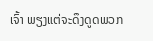ເຈົ້າ ພຽງແຕ່ຈະດຶງດູດພວກ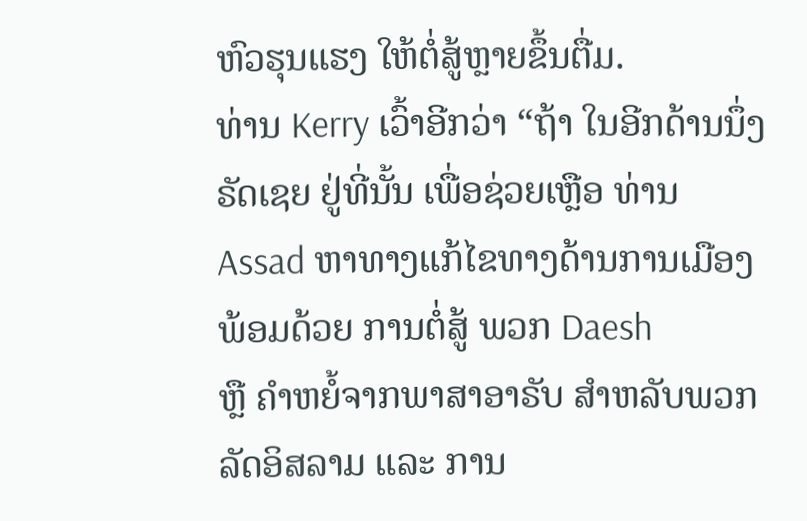ຫົວຮຸນແຮງ ໃຫ້ຕໍ່ສູ້ຫຼາຍຂຶ້ນຕື່ມ.
ທ່ານ Kerry ເວົ້າອີກວ່າ “ຖ້າ ໃນອີກດ້ານນຶ່ງ ຣັດເຊຍ ຢູ່ທີ່ນັ້ນ ເພື່ອຊ່ວຍເຫຼືອ ທ່ານ
Assad ຫາທາງແກ້ໄຂທາງດ້ານການເມືອງ ພ້ອມດ້ວຍ ການຕໍ່ສູ້ ພວກ Daesh
ຫຼື ຄຳຫຍໍ້ຈາກພາສາອາຣັບ ສຳຫລັບພວກລັດອິສລາມ ແລະ ການ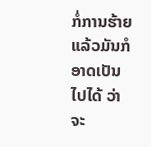ກໍ່ການຮ້າຍ
ແລ້ວມັນກໍອາດເປັນໄປໄດ້ ວ່າ ຈະ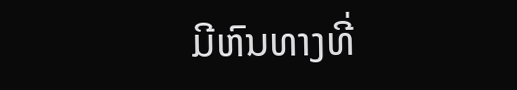ມີຫົນທາງທີ່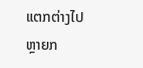ແຕກຕ່າງໄປຫຼາຍກ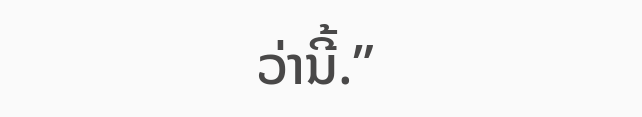ວ່ານີ້.”